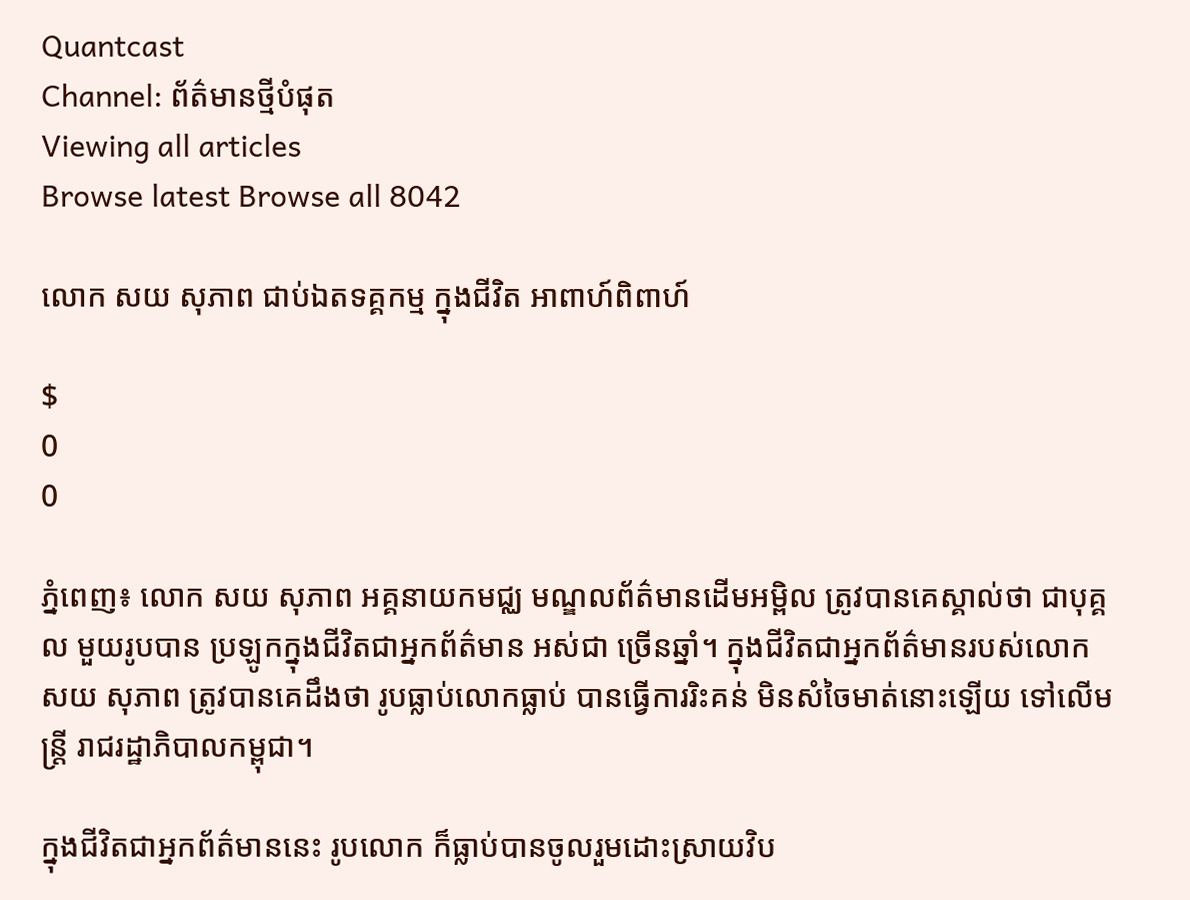Quantcast
Channel: ព័ត៌មានថ្មីបំផុត
Viewing all articles
Browse latest Browse all 8042

លោក សយ សុភាព ជាប់ឯតទគ្គកម្ម ក្នុងជីវិត អាពាហ៍ពិពាហ៍

$
0
0

ភ្នំពេញ៖ លោក សយ សុភាព អគ្គនាយកមជ្ឈ មណ្ឌលព័ត៌មានដើមអម្ពិល ត្រូវបានគេស្គាល់ថា ជាបុគ្គល មួយរូបបាន ប្រឡូកក្នុងជីវិតជាអ្នកព័ត៌មាន អស់ជា ច្រើនឆ្នាំ។ ក្នុងជីវិតជាអ្នកព័ត៌មានរបស់លោក សយ សុភាព ត្រូវបានគេដឹងថា រូបធ្លាប់លោកធ្លាប់ បានធ្វើការរិះគន់ មិនសំចៃមាត់នោះឡើយ ទៅលើមន្រ្តី រាជរដ្ឋាភិបាលកម្ពុជា។

ក្នុងជីវិតជាអ្នកព័ត៌មាននេះ រូបលោក ក៏ធ្លាប់បានចូលរួមដោះស្រាយវិប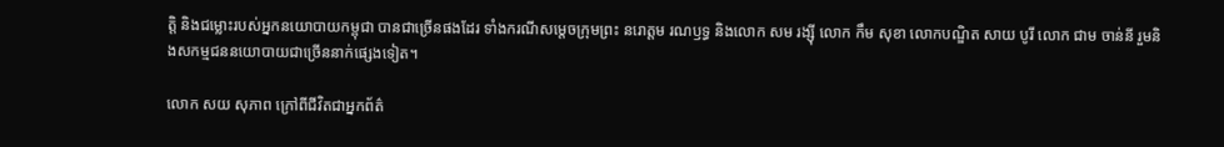ត្តិ និងជម្លោះរបស់អ្នកនយោបាយកម្ពុជា បានជាច្រើនផងដែរ ទាំងករណីសម្តេចក្រុមព្រះ នរោត្តម រណឫទ្ធ និងលោក សម រង្ស៊ី លោក កឹម សុខា លោកបណ្ឌិត សាយ បូរី លោក ជាម ចាន់នី រួមនិងសកម្មជននយោបាយជាច្រើននាក់ផ្សេងទៀត។

លោក សយ សុភាព ក្រៅពីជីវិតជាអ្នកព័ត៌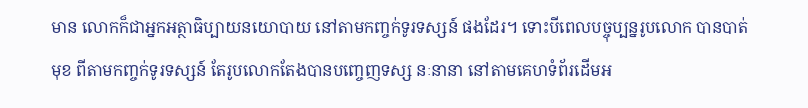មាន លោកក៏ជាអ្នកអត្ថាធិប្បាយនយោបាយ នៅតាមកញ្ចក់ទូរទស្សន៍ ផងដែរ។ ទោះបីពេលបច្ចុប្បន្នរូបលោក បានបាត់មុខ ពីតាមកញ្ចក់ទូរទស្សន៍ តែរូបលោកតែងបានបញ្ចេញទស្ស នៈនានា នៅតាមគេហទំព័រដើមអ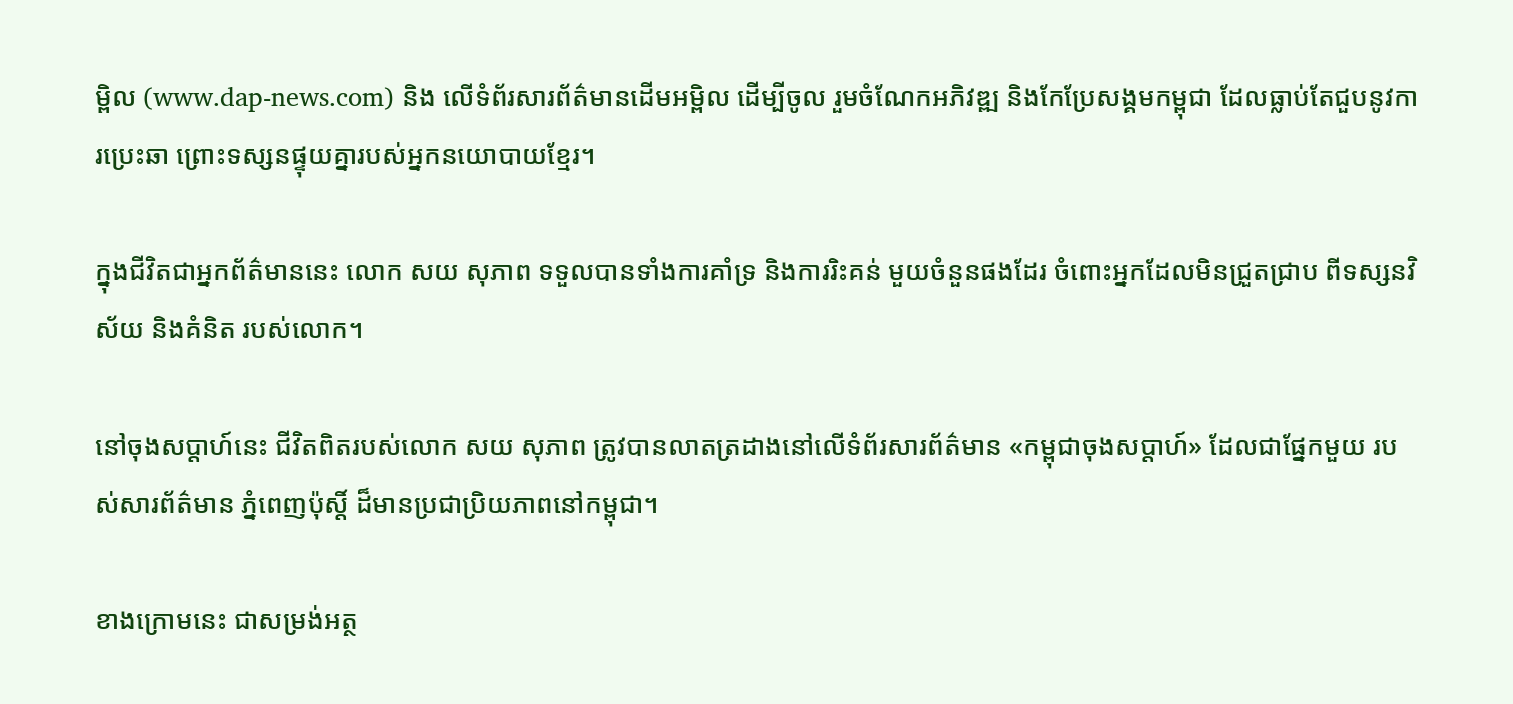ម្ពិល (www.dap-news.com) និង លើទំព័រសារព័ត៌មានដើមអម្ពិល ដើម្បីចូល រួមចំណែកអភិវឌ្ឍ និងកែប្រែសង្គមកម្ពុជា ដែលធ្លាប់តែជួបនូវការប្រេះឆា ព្រោះទស្សនផ្ទុយគ្នារបស់អ្នកនយោបាយខ្មែរ។

ក្នុងជីវិតជាអ្នកព័ត៌មាននេះ លោក សយ សុភាព ទទួលបានទាំងការគាំទ្រ និងការរិះគន់ មួយចំនួនផងដែរ ចំពោះអ្នកដែលមិនជ្រួតជ្រាប ពីទស្សនវិស័យ និងគំនិត របស់លោក។

នៅចុងសប្តាហ៍នេះ ជីវិតពិតរបស់លោក សយ សុភាព ត្រូវបានលាតត្រដាងនៅលើទំព័រសារព័ត៌មាន «កម្ពុជាចុងសប្តាហ៍» ដែលជាផ្នែកមួយ របស់សារព័ត៌មាន ភ្នំពេញប៉ុស្តិ៍ ដ៏មានប្រជាប្រិយភាពនៅកម្ពុជា។

ខាងក្រោមនេះ ជាសម្រង់អត្ថ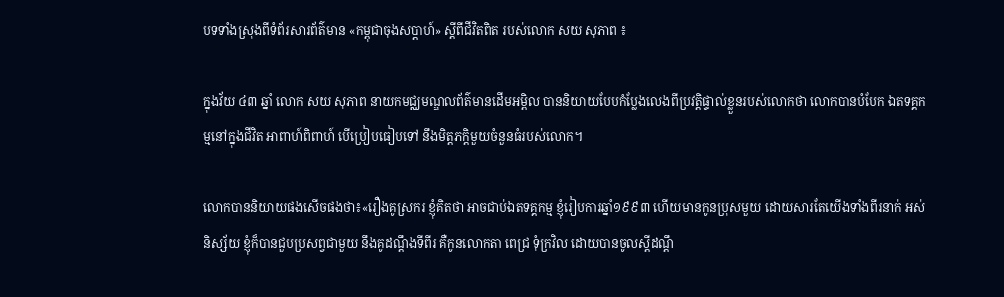បទទាំងស្រុងពីទំព័រសារព័ត៌មាន «កម្ពុជាចុងសប្តាហ៍» ស្តីពីជីវិតពិត របស់លោក សយ សុភាព ៖

ក្នុងវ័យ ៤៣ ឆ្នាំ លោក សយ សុភាព នាយកមជ្ឈមណ្ឌលព័ត៌មានដើមអម្ពិល បាននិយាយបែបកំប្លែងលេងពីប្រវត្តិផ្ទាល់ខ្លួនរបស់លោកថា លោកបានបំបែក ឯតទគ្គកម្មនៅក្នុងជីវិត អាពាហ៍ពិពាហ៍ បើប្រៀបធៀបទៅ នឹងមិត្តភក្តិមួយចំនួនធំរបស់លោក។

លោកបាននិយាយផងសើចផងថា៖«រឿងគូស្រករ ខ្ញុំគិតថា អាចជាប់ឯតទគ្គកម្ម ខ្ញុំរៀបការឆ្នាំ១៩៩៣ ហើយមានកូនប្រុសមួយ ដោយសារតែយើងទាំងពីរនាក់ អស់និស្ស័យ ខ្ញុំក៏បានជួបប្រសព្វជាមួយ នឹងគូដណ្ដឹងទីពីរ គឺកូនលោកតា ពេជ្រ ទុំក្រវិល ដោយបានចូលស្ដីដណ្ដឹ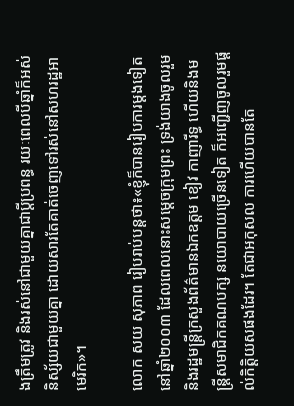ងត្រឹមត្រូវ និងរស់នៅជាមួយគ្នាជាប្ដីប្រពន្ធ រយៈពេលបីឆ្នាំក៏អស់និស្ស័យជាមួយគ្នា ដោយសារតែគាត់ចេញទៅរស់នៅសហរដ្ឋអាមេរិក»។

លោក សយ សុភាព រៀបរាប់បន្តថា៖«ខ្ញុំក៏បានរៀបការម្ដងទៀត នៅឆ្នាំ២០០៣ ដែលពេលនោះសម្ដេចក្រុមព្រះ ទ្រង់យាងចូលរួម និងរដ្ឋមន្ត្រីក្រសួងព័ត៌មានឯកឧត្តម ខៀវ កាញារីទ្ធ ហើយនិងមន្ត្រីសមាជិកគណបក្ស នយោបាយច្រើនទៀត ក៏អញ្ជើញចូលរួមផ្ដល់កិត្តិយសផងដែរ។ តែជាអកុសល ការហើយបានតែ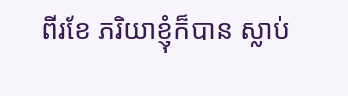ពីរខែ ភរិយាខ្ញុំក៏បាន ស្លាប់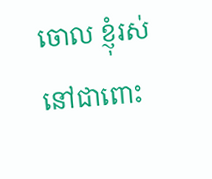ចោល ខ្ញុំរស់នៅជាពោះ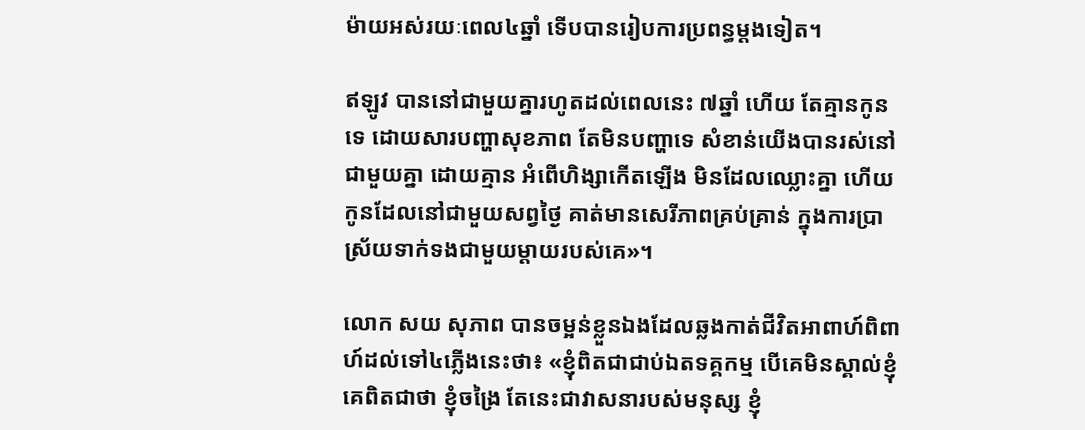ម៉ាយអស់រយៈពេល៤ឆ្នាំ ទើបបានរៀបការប្រពន្ធម្ដងទៀត។

ឥឡូវ បាននៅជាមួយគ្នារហូតដល់ពេលនេះ ៧ឆ្នាំ ហើយ តែគ្មានកូនទេ ដោយសារបញ្ហាសុខភាព តែមិនបញ្ហាទេ សំខាន់យើងបានរស់នៅជាមួយគ្នា ដោយគ្មាន អំពើហិង្សាកើតឡើង មិនដែលឈ្លោះគ្នា ហើយកូនដែលនៅជាមួយសព្វថ្ងៃ គាត់មានសេរីភាពគ្រប់គ្រាន់ ក្នុងការប្រាស្រ័យទាក់ទងជាមួយម្ដាយរបស់គេ»។

លោក សយ សុភាព បានចម្អន់ខ្លួនឯងដែលឆ្លងកាត់ជីវិតអាពាហ៍ពិពាហ៍ដល់ទៅ៤ភ្លើងនេះថា៖ «ខ្ញុំពិតជាជាប់ឯតទគ្គកម្ម បើគេមិនស្គាល់ខ្ញុំ គេពិតជាថា ខ្ញុំចង្រៃ តែនេះជាវាសនារបស់មនុស្ស ខ្ញុំ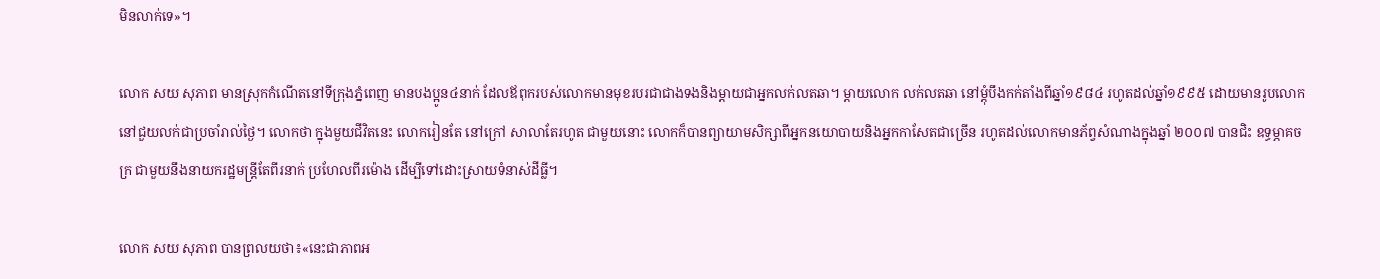មិនលាក់ទេ»។

លោក សយ សុភាព មានស្រុកកំណើតនៅទីក្រុងភ្នំពេញ មានបងប្អូន៤នាក់ ដែលឪពុករបស់លោកមានមុខរបរជាជាងទងនិងម្ដាយជាអ្នកលក់លតឆា។ ម្តាយលោក លក់លតឆា នៅម្តុំបឹងកក់តាំងពីឆ្នាំ១៩៨៤ រហូតដល់ឆ្នាំ១៩៩៥ ដោយមានរូបលោកនៅជួយលក់ជាប្រចាំរាល់ថ្ងៃ។ លោកថា ក្នុងមួយជីវិតនេះ លោករៀនតែ នៅក្រៅ សាលាតែរហូត ជាមួយនោះ លោកក៏បានព្យាយាមសិក្សាពីអ្នកនយោបាយនិងអ្នកកាសែតជាច្រើន រហូតដល់លោកមានភ័ព្វសំណាងក្នុងឆ្នាំ ២០០៧ បានជិះ ឧទ្ធម្ភាគចក្រ ជាមួយនឹងនាយករដ្ឋមន្ត្រីតែពីរនាក់ ប្រហែលពីរម៉ោង ដើម្បីទៅដោះស្រាយទំនាស់ដីធ្លី។

លោក សយ សុភាព បានព្រលយថា៖«នេះជាភាពអ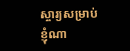ស្ចារ្យសម្រាប់ខ្ញុំណា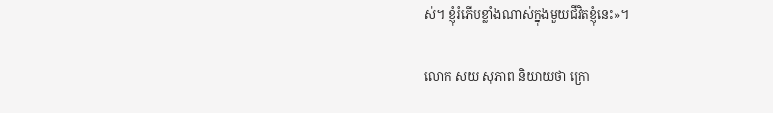ស់។ ខ្ញុំរំភើបខ្លាំងណាស់ក្នុងមួយជីវិតខ្ញុំនេះ»។

លោក សយ សុភាព និយាយថា ក្រោ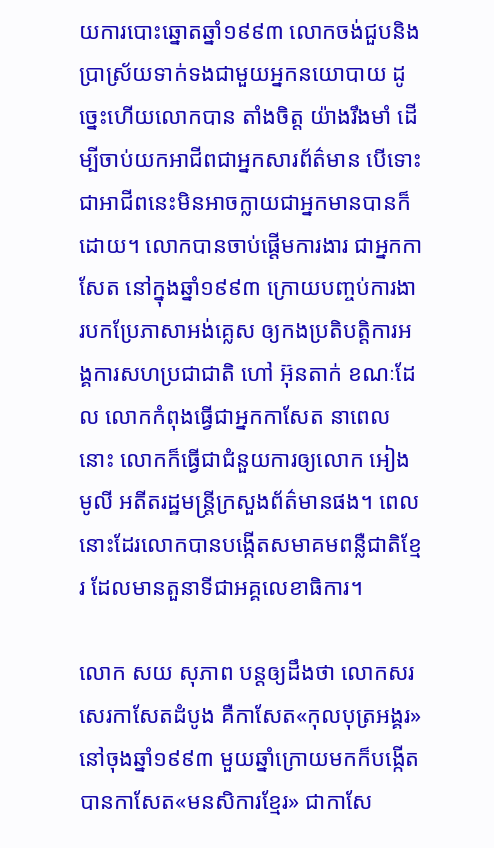យការបោះឆ្នោតឆ្នាំ១៩៩៣ លោកចង់ជួបនិងប្រាស្រ័យទាក់ទងជាមួយអ្នកនយោបាយ ដូច្នេះហើយលោកបាន តាំងចិត្ត យ៉ាងរឹងមាំ ដើម្បីចាប់យកអាជីពជាអ្នកសារព័ត៌មាន បើទោះជាអាជីពនេះមិនអាចក្លាយជាអ្នកមានបានក៏ដោយ។ លោកបានចាប់ផ្ដើមការងារ ជាអ្នកកាសែត នៅក្នុងឆ្នាំ១៩៩៣ ក្រោយបញ្ចប់ការងារបកប្រែភាសាអង់គ្លេស ឲ្យកងប្រតិបត្តិការអង្គការសហប្រជាជាតិ ហៅ អ៊ុនតាក់ ខណៈដែល លោកកំពុងធ្វើជាអ្នកកាសែត នាពេលនោះ លោកក៏ធ្វើជាជំនួយការឲ្យលោក អៀង មូលី អតីតរដ្ឋមន្ត្រីក្រសួងព័ត៌មានផង។ ពេលនោះដែរលោកបានបង្កើតសមាគមពន្លឺជាតិខ្មែរ ដែលមានតួនាទីជាអគ្គលេខាធិការ។

លោក សយ សុភាព បន្តឲ្យដឹងថា លោកសរសេរកាសែតដំបូង គឺកាសែត«កុលបុត្រអង្គរ»នៅចុងឆ្នាំ១៩៩៣ មួយឆ្នាំក្រោយមកក៏បង្កើតបានកាសែត«មនសិការខ្មែរ» ជាកាសែ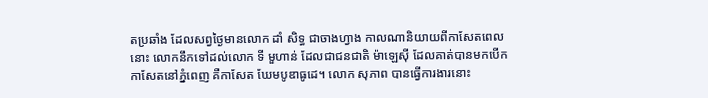តប្រឆាំង ដែលសព្វថ្ងៃមានលោក ដាំ សិទ្ធ ជាចាងហ្វាង កាលណានិយាយពីកាសែតពេលនោះ លោកនឹកទៅដល់លោក ទី មួហាន់ ដែលជាជនជាតិ ម៉ាឡេស៊ី ដែលគាត់បានមកបើកកាសែតនៅភ្នំពេញ គឺកាសែត ឃែមបូឌាធូដេ។ លោក សុភាព បានធ្វើការងារនោះ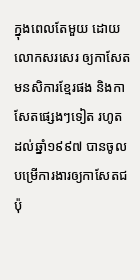ក្នុងពេលតែមួយ ដោយលោកសរសេរ ឲ្យកាសែតមនសិការខ្មែរផង និងកាសែតផ្សេងៗទៀត រហូតដល់ឆ្នាំ១៩៩៧ បានចូលបម្រើការងារឲ្យកាសែតជប៉ុ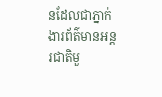នដែលជាភ្នាក់ងារព័ត៌មានអន្តរជាតិមួ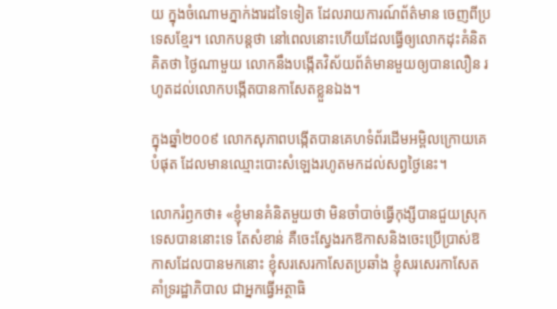យ ក្នុងចំណោមភ្នាក់ងារដទៃទៀត ដែលរាយការណ៍ព័ត៌មាន ចេញពីប្រទេសខ្មែរ។ លោកបន្តថា នៅពេលនោះហើយដែលធ្វើឲ្យលោកដុះគំនិត គិតថា ថ្ងៃណាមួយ លោកនឹងបង្កើតវិស័យព័ត៌មានមួយឲ្យបានលឿន រហូតដល់លោកបង្កើតបានកាសែតខ្លួនឯង។

ក្នុងឆ្នាំ២០០៩ លោកសុភាពបង្កើតបានគេហទំព័រដើមអម្ពិលក្រោយគេបំផុត ដែលមានឈ្មោះបោះសំឡេងរហូតមកដល់សព្វថ្ងៃនេះ។

លោករំឭកថា៖ «ខ្ញុំមានគំនិតមួយថា មិនចាំបាច់ធ្វើកុង្សីបានជួយស្រុកទេសបាននោះទេ តែសំខាន់ គឺចេះស្វែងរកឱកាសនិងចេះប្រើប្រាស់ឱកាសដែលបានមកនោះ ខ្ញុំសរសេរកាសែតប្រឆាំង ខ្ញុំសរសេរកាសែតគាំទ្ររដ្ឋាភិបាល ជាអ្នកធ្វើអត្ថាធិ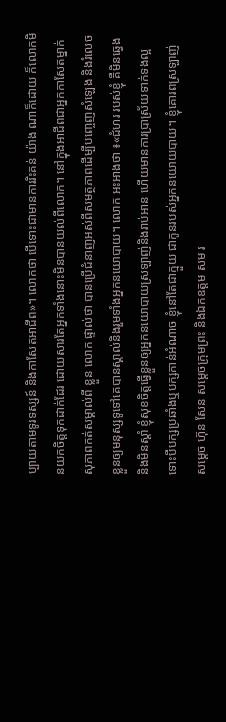ប្បាយតាមទូរទស្សន៍ និងកាសែតអាជីព»។ លោកថា បើទោះជាមានការរិះគន់ យ៉ាង ណាក៏ដោយ ក៏លោកមិនយកចិត្តទុកដាក់ដែរ ដោយសារតែអ្នកទាំងនោះមិនបានយល់ពីលោក។ នៅក្នុងអាជីពជាអ្នកកាសែតម្នាក់ សុភាពកត់សម្គាល់ពី ខ្លួន លោក ផ្ទាល់ថា បានប្រើជំនាញអស់ពីសមត្ថភាពដើម្បីបញ្ចេញសំឡេង និងរំលេចខ្លួនឲ្យមនុស្សទូទៅគេបានស្គាល់និងរួមទាំងអ្នកនយោបាយ។ លោក អះអាងថា ៖«ជំហរ របស់ខ្ញុំ គឺមិនឆ្វេងនិងមិនស្ដាំ ខ្ញុំសុខចិត្តធ្វើខ្លួនឲ្យអ្នកនយោបាយស្រឡាញ់និងរាប់អាន ហើយមានការប្រាស្រ័យទាក់ទងល្អ ទោះបីបក្សប្រឆាំងឬបក្សកាន់អំណាច ខ្ញុំនៅតែជាក្មួយ ជាកូនរបស់អ្នកនយោយបាយ។ ខ្ញុំគោរពស្រឡាញ់ សម្ដេច ហ៊ុន សែន សម្តេចក្រុមព្រះ និងឯកឧត្តម សម រ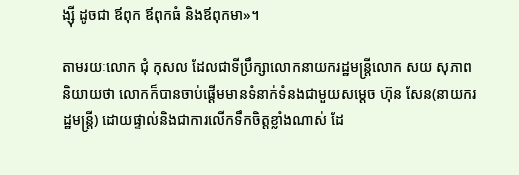ង្ស៊ី ដូចជា ឪពុក ឪពុកធំ និងឪពុកមា»។

តាមរយៈលោក ជុំ កុសល ដែលជាទីប្រឹក្សាលោកនាយករដ្ឋមន្ត្រីលោក សយ សុភាព និយាយថា លោកក៏បានចាប់ផ្ដើមមានទំនាក់ទំនងជាមួយសម្ដេច ហ៊ុន សែន(នាយករដ្ឋមន្ត្រី) ដោយផ្ទាល់និងជាការលើកទឹកចិត្តខ្លាំងណាស់ ដែ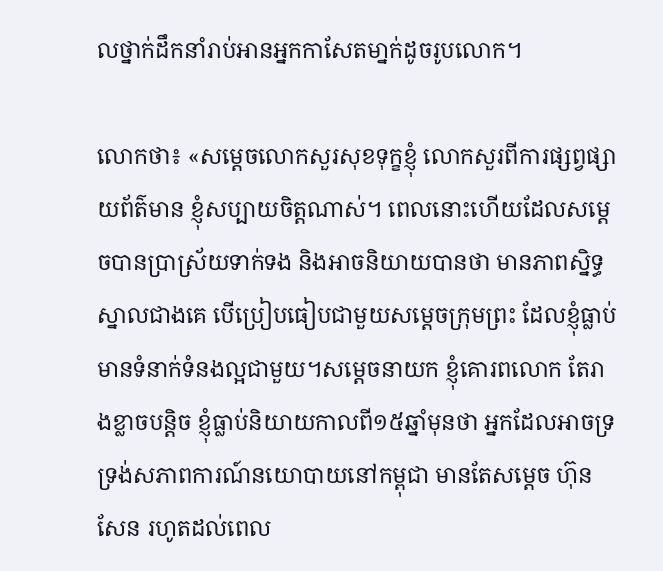លថ្នាក់ដឹកនាំរាប់អានអ្នកកាសែតមា្នក់ដូចរូបលោក។

លោកថា៖ «សម្តេចលោកសួរសុខទុក្ខខ្ញុំ លោកសួរពីការផ្សព្វផ្សាយព័ត៌មាន ខ្ញុំសប្បាយចិត្តណាស់។ ពេលនោះហើយដែលសម្ដេចបានប្រាស្រ័យទាក់ទង និងអាចនិយាយបានថា មានភាពស្និទ្ធស្នាលជាងគេ បើប្រៀបធៀបជាមួយសម្ដេចក្រុមព្រះ ដែលខ្ញុំធ្លាប់មានទំនាក់ទំនងល្អជាមួយ។សម្ដេចនាយក ខ្ញុំគោរពលោក តែរាងខ្លាចបន្តិច ខ្ញុំធ្លាប់និយាយកាលពី១៥ឆ្នាំមុនថា អ្នកដែលអាចទ្រទ្រង់សភាពការណ៍នយោបាយនៅកម្ពុជា មានតែសម្ដេច ហ៊ុន សែន រហូតដល់ពេល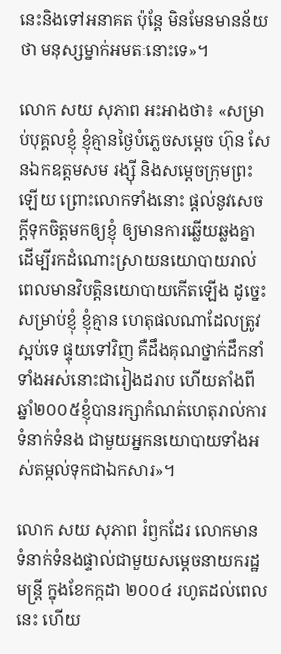នេះនិងទៅអនាគត ប៉ុន្តែ មិនមែនមានន័យថា មនុស្សម្នាក់អមតៈនោះទេ»។

លោក សយ សុភាព អះអាងថា៖ «សម្រាប់បុគ្គលខ្ញុំ ខ្ញុំគ្មានថ្ងៃបំភ្លេចសម្ដេច ហ៊ុន សែនឯកឧត្តមសម រង្ស៊ី និងសម្ដេចក្រុមព្រះឡើយ ព្រោះលោកទាំងនោះ ផ្ដល់នូវសេចក្ដីទុកចិត្តមកឲ្យខ្ញុំ ឲ្យមានការឆ្លើយឆ្លងគ្នា ដើម្បីរកដំណោះស្រាយនយោបាយរាល់ពេលមានវិបត្តិនយោបាយកើតឡើង ដូច្នេះសម្រាប់ខ្ញុំ ខ្ញុំគ្មាន ហេតុផលណាដែលត្រូវស្អប់ទេ ផ្ទុយទៅវិញ គឺដឹងគុណថ្នាក់ដឹកនាំទាំងអស់នោះជារៀងដរាប ហើយតាំងពីឆ្នាំ២០០៥ខ្ញុំបានរក្សាកំណត់ហេតុរាល់ការទំនាក់ទំនង ជាមួយអ្នកនយោបាយទាំងអស់តម្កល់ទុកជាឯកសារ»។

លោក សយ សុភាព រំឭកដែរ លោកមានទំនាក់ទំនងផ្ទាល់ជាមួយសម្ដេចនាយករដ្ឋមន្ត្រី ក្នុងខែកក្កដា ២០០៤ រហូតដល់ពេលនេះ ហើយ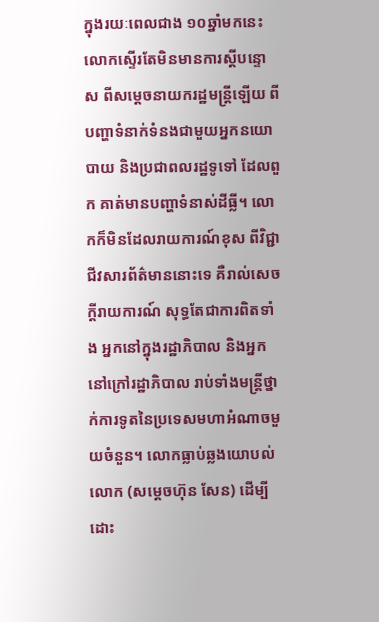ក្នុងរយៈពេលជាង ១០ឆ្នាំមកនេះ លោកស្ទើរតែមិនមានការស្ដីបន្ទោស ពីសម្ដេចនាយករដ្ឋមន្ត្រីឡើយ ពីបញ្ហាទំនាក់ទំនងជាមួយអ្នកនយោបាយ និងប្រជាពលរដ្ឋទូទៅ ដែលពួក គាត់មានបញ្ហាទំនាស់ដីធ្លី។ លោកក៏មិនដែលរាយការណ៍ខុស ពីវិជ្ជាជីវសារព័ត៌មាននោះទេ គឺរាល់សេចក្ដីរាយការណ៍ សុទ្ធតែជាការពិតទាំង អ្នកនៅក្នុងរដ្ឋាភិបាល និងអ្នកនៅក្រៅរដ្ឋាភិបាល រាប់ទាំងមន្ត្រីថ្នាក់ការទូតនៃប្រទេសមហាអំណាចមួយចំនួន។ លោកធ្លាប់ឆ្លងយោបល់លោក (សម្ដេចហ៊ុន សែន) ដើម្បីដោះ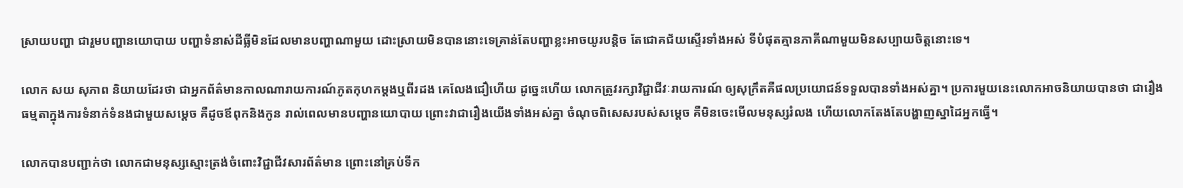ស្រាយបញ្ហា ជារួមបញ្ហានយោបាយ បញ្ហាទំនាស់ដីធ្លីមិនដែលមានបញ្ហាណាមួយ ដោះស្រាយមិនបាននោះទេគ្រាន់តែបញ្ហាខ្លះអាចយូរបន្តិច តែជោគជ័យស្ទើរទាំងអស់ ទីបំផុតគ្មានភាគីណាមួយមិនសប្បាយចិត្តនោះទេ។

លោក សយ សុភាព និយាយដែរថា ជាអ្នកព័ត៌មានកាលណារាយការណ៍ភូតកុហកម្ដងឬពីរដង គេលែងជឿហើយ ដូច្នេះហើយ លោកត្រូវរក្សាវិជ្ជាជីវៈរាយការណ៍ ឲ្យសុក្រឹតគឺផលប្រយោជន៍ទទួលបានទាំងអស់គ្នា។ ប្រការមួយនេះលោកអាចនិយាយបានថា ជារឿងធម្មតាក្នុងការទំនាក់ទំនងជាមួយសម្ដេច គឺដូចឪពុកនិងកូន រាល់ពេលមានបញ្ហានយោបាយ ព្រោះវាជារឿងយើងទាំងអស់គ្នា ចំណុចពិសេសរបស់សម្ដេច គឺមិនចេះមើលមនុស្សរំលង ហើយលោកតែងតែបង្ហាញស្នាដៃអ្នកធ្វើ។

លោកបានបញ្ជាក់ថា លោកជាមនុស្សស្មោះត្រង់ចំពោះវិជ្ជាជីវសារព័ត៌មាន ព្រោះនៅគ្រប់ទីក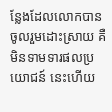ន្លែងដែលលោកបានចូលរួមដោះស្រាយ គឺមិនទាមទារផលប្រយោជន៍ នេះហើយ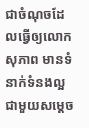ជាចំណុចដែលធ្វើឲ្យលោកសុភាព មានទំនាក់ទំនងល្អជាមួយសម្ដេច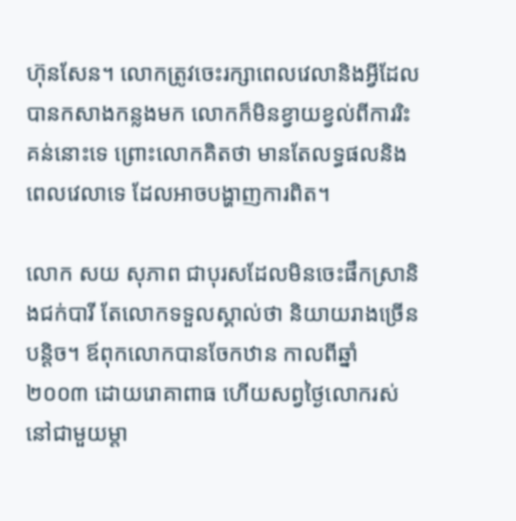ហ៊ុនសែន។ លោកត្រូវចេះរក្សាពេលវេលានិងអ្វីដែលបានកសាងកន្លងមក លោកក៏មិនខ្វាយខ្វល់ពីការរិះគន់នោះទេ ព្រោះលោកគិតថា មានតែលទ្ធផលនិងពេលវេលាទេ ដែលអាចបង្ហាញការពិត។

លោក សយ សុភាព ជាបុរសដែលមិនចេះផឹកស្រានិងជក់បារី តែលោកទទួលស្គាល់ថា និយាយរាងច្រើនបន្តិច។ ឪពុកលោកបានចែកឋាន កាលពីឆ្នាំ២០០៣ ដោយរោគាពាធ ហើយសព្វថ្ងៃលោករស់នៅជាមួយម្ដា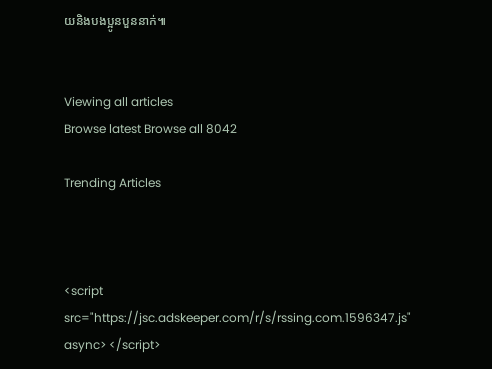យនិងបងប្អូនបួននាក់៕


Viewing all articles
Browse latest Browse all 8042

Trending Articles



<script src="https://jsc.adskeeper.com/r/s/rssing.com.1596347.js" async> </script>